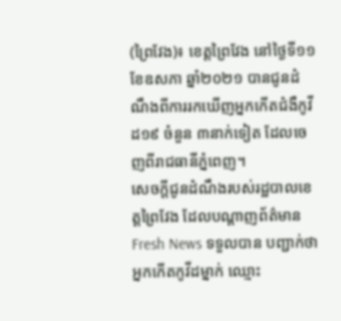(ព្រៃវែង)៖ ខេត្តព្រៃវែង នៅថ្ងៃទី១១ ខែឧសភា ឆ្នាំ២០២១ បានជូនដំណឹងពីការរកឃើញអ្នកកើតជំងឺកូវីដ១៩ ចំនួន ៣នាក់ទៀត ដែលចេញពីរាជធានីភ្នំពេញ។
សេចក្តីជូនដំណឹងរបស់រដ្ឋបាលខេត្តព្រៃវែង ដែលបណ្តាញព័ត៌មាន Fresh News ទទួលបាន បញ្ជាក់ថា អ្នកកើតកូវីដម្នាក់ ឈ្មោះ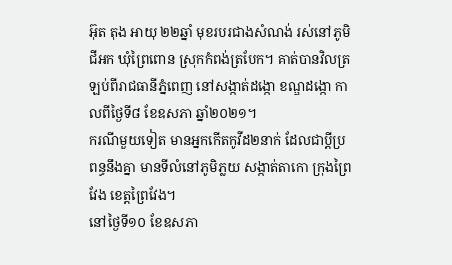អ៊ុត តុង អាយុ ២២ឆ្នាំ មុខរបរជាងសំណង់ រស់នៅភូមិជីអក ឃុំព្រៃពោន ស្រុកកំពង់ត្របែក។ គាត់បានវិលត្រឡប់ពីរាជធានីភ្នំពេញ នៅសង្កាត់ដង្កោ ខណ្ឌដង្កោ កាលពីថ្ងៃទី៨ ខែឧសភា ឆ្នាំ២០២១។
ករណីមួយទៀត មានអ្នកកើតកូវីដ២នាក់ ដែលជាប្តីប្រពន្ធនឹងគ្នា មានទីលំនៅភូមិភ្លយ សង្កាត់តាកោ ក្រុងព្រៃវែង ខេត្តព្រៃវែង។
នៅថ្ងៃទី១០ ខែឧសភា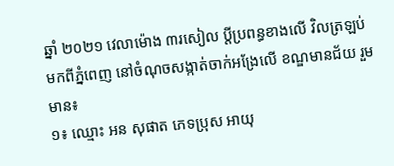ឆ្នាំ ២០២១ វេលាម៉ោង ៣រសៀល ប្តីប្រពន្ធខាងលើ វិលត្រឡប់មកពីភ្នំពេញ នៅចំណុចសង្កាត់ចាក់អង្រែលើ ខណ្ឌមានជ័យ រួមមាន៖
១៖ ឈ្មោះ អន សុផាត ភេទប្រុស អាយុ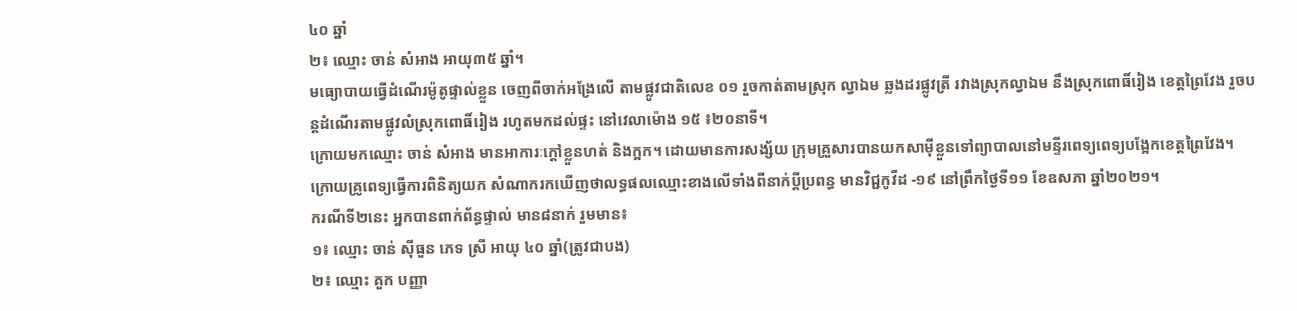៤០ ឆ្នាំ
២៖ ឈ្មោះ ចាន់ សំអាង អាយុ៣៥ ឆ្នាំ។
មធ្យោបាយធ្វើដំណើរម៉ូតូផ្ទាល់ខ្លួន ចេញពីចាក់អង្រែលើ តាមផ្លូវជាតិលេខ ០១ រួចកាត់តាមស្រុក ល្វាឯម ឆ្លងដរផ្លូវត្រី រវាងស្រុកល្វាឯម នឹងស្រុកពោធិ៍រៀង ខេត្តព្រៃវែង រួចបន្តដំណើរតាមផ្លូវលំស្រុកពោធិ៍រៀង រហូតមកដល់ផ្ទះ នៅវេលាម៉ោង ១៥ ៖២០នាទី។
ក្រោយមកឈ្មោះ ចាន់ សំអាង មានអាការៈក្ដៅខ្លួនហត់ និងក្អក។ ដោយមានការសង្ស័យ ក្រុមគ្រួសារបានយកសាម៉ីខ្លួនទៅព្យាបាលនៅមន្ទីរពេទ្យពេទ្យបង្អែកខេត្តព្រៃវែង។ ក្រោយគ្រូពេទ្យធ្វើការពិនិត្យយក សំណាករកឃើញថាលទ្ធផលឈ្មោះខាងលើទាំងពីនាក់ប្ដីប្រពន្ធ មានវិជ្ជកូវីដ -១៩ នៅព្រឹកថ្ងៃទី១១ ខែឧសភា ឆ្នាំ២០២១។
ករណីទី២នេះ អ្នកបានពាក់ព័ន្ធផ្ទាល់ មាន៨នាក់ រួមមាន៖
១៖ ឈ្មោះ ចាន់ ស៊ីធួន ភេទ ស្រី អាយុ ៤០ ឆ្នាំ(ត្រូវជាបង)
២៖ ឈ្មោះ គួក បញ្ញា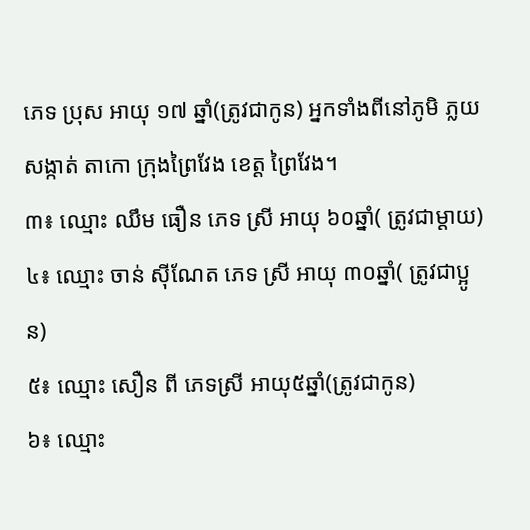ភេទ ប្រុស អាយុ ១៧ ឆ្នាំ(ត្រូវជាកូន) អ្នកទាំងពីនៅភូមិ ភ្លយ សង្កាត់ តាកោ ក្រុងព្រៃវែង ខេត្ត ព្រៃវែង។
៣៖ ឈ្មោះ ឈឹម ធឿន ភេទ ស្រី អាយុ ៦០ឆ្នាំ( ត្រូវជាម្ដាយ)
៤៖ ឈ្មោះ ចាន់ ស៊ីណែត ភេទ ស្រី អាយុ ៣០ឆ្នាំ( ត្រូវជាប្អូន)
៥៖ ឈ្មោះ សឿន ពី ភេទស្រី អាយុ៥ឆ្នាំ(ត្រូវជាកូន)
៦៖ ឈ្មោះ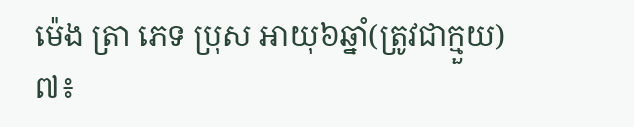ម៉េង ត្រា ភេទ ប្រុស អាយុ៦ឆ្នាំ(ត្រូវជាក្មួយ)
៧៖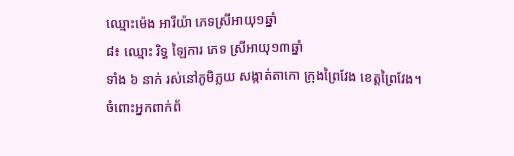ឈ្មោះម៉េង អារីយ៉ា ភេទស្រីអាយុ១ឆ្នាំ
៨៖ ឈ្មោះ រិទ្ធ ឡៃការ ភេទ ស្រីអាយុ១៣ឆ្នាំ
ទាំង ៦ នាក់ រស់នៅភូមិភ្លយ សង្កាត់តាកោ ក្រុងព្រៃវែង ខេត្តព្រៃវែង។
ចំពោះអ្នកពាក់ព័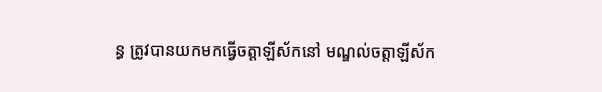ន្ធ ត្រូវបានយកមកធ្វើចត្តាឡីស័កនៅ មណ្ឌល់ចត្តាឡីស័ក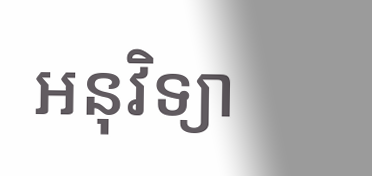អនុវិទ្យា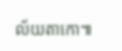ល័យតាកោ៕